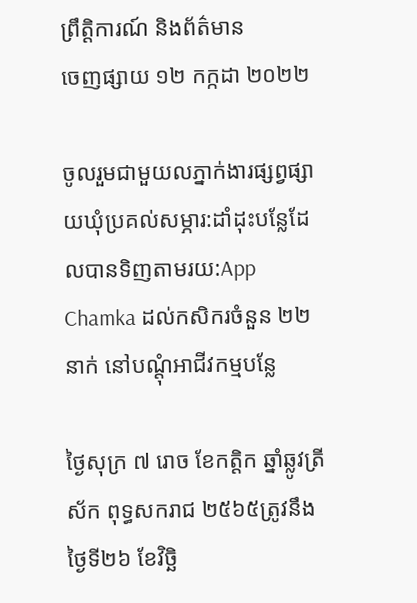ព្រឹត្តិការណ៍ និងព័ត៌មាន
ចេញផ្សាយ ១២ កក្កដា ២០២២

ចូលរួមជាមួយលភ្នាក់ងារផ្សព្វផ្សាយឃុំប្រគល់សម្ភារ:ដាំដុះបន្លែដែលបានទិញតាមរយ:App Chamka ដល់កសិករចំនួន ២២នាក់ នៅបណ្តុំអាជីវកម្មបន្លែ

ថ្ងៃសុក្រ ៧ រោច ខែកត្តិក ឆ្នាំឆ្លូវត្រីស័ក ពុទ្ធសករាជ ២៥៦៥ត្រូវនឹងថ្ងៃទី២៦ ខែវិច្ឆិ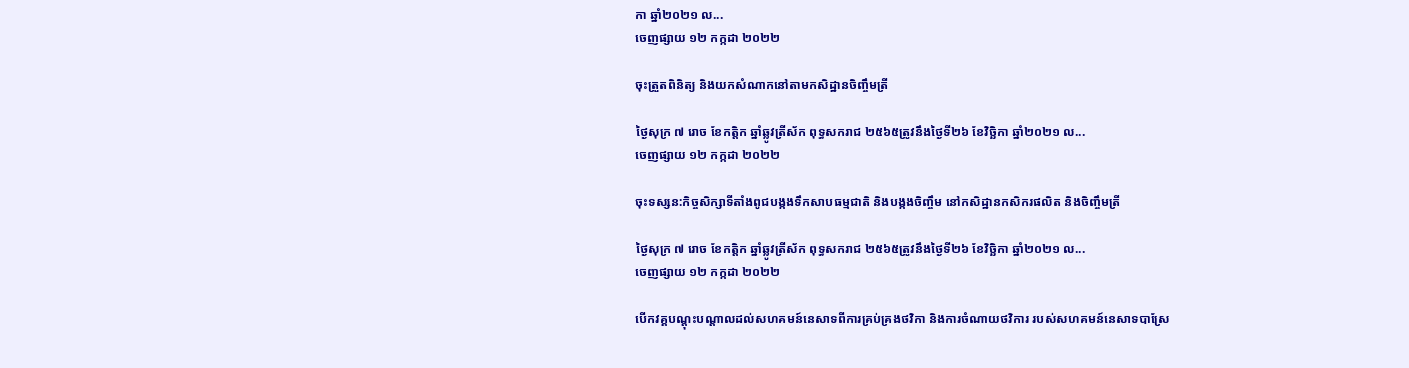កា ឆ្នាំ២០២១ ល...
ចេញផ្សាយ ១២ កក្កដា ២០២២

ចុះត្រួតពិនិត្យ និងយកសំណាកនៅតាមកសិដ្ឋានចិញ្ចឹមត្រី

ថ្ងៃសុក្រ ៧ រោច ខែកត្តិក ឆ្នាំឆ្លូវត្រីស័ក ពុទ្ធសករាជ ២៥៦៥ត្រូវនឹងថ្ងៃទី២៦ ខែវិច្ឆិកា ឆ្នាំ២០២១ ល...
ចេញផ្សាយ ១២ កក្កដា ២០២២

ចុះទស្សន:កិច្ចសិក្សាទីតាំងពូជបង្កងទឹកសាបធម្មជាតិ និងបង្កងចិញ្ចឹម នៅកសិដ្ឋានកសិករផលិត និងចិញ្ចឹមត្រី

ថ្ងៃសុក្រ ៧ រោច ខែកត្តិក ឆ្នាំឆ្លូវត្រីស័ក ពុទ្ធសករាជ ២៥៦៥ត្រូវនឹងថ្ងៃទី២៦ ខែវិច្ឆិកា ឆ្នាំ២០២១ ល...
ចេញផ្សាយ ១២ កក្កដា ២០២២

បើកវគ្គបណ្តុះបណ្តាលដល់សហគមន៍នេសាទពីការគ្រប់គ្រងថវិកា និងការចំណាយថវិការ របស់សហគមន៍នេសាទបាស្រែ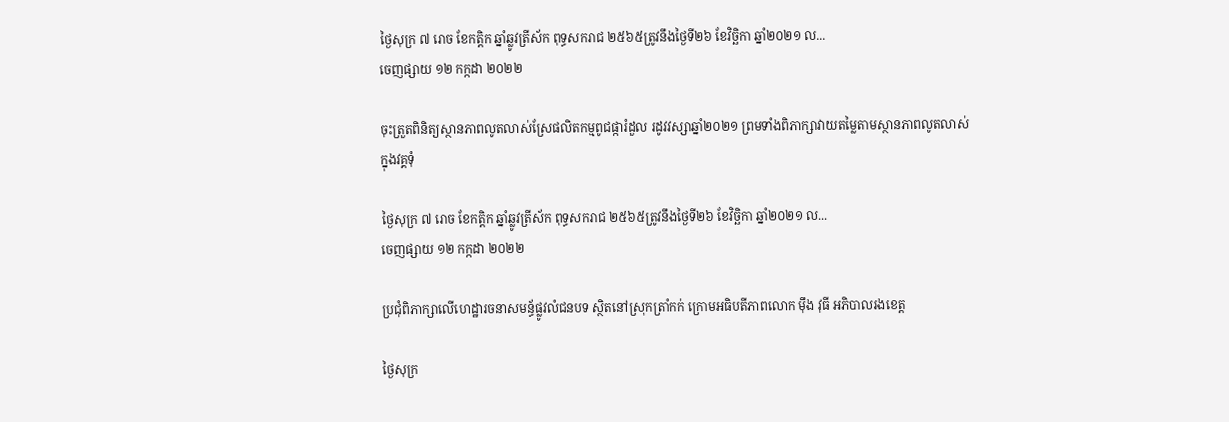ថ្ងៃសុក្រ ៧ រោច ខែកត្តិក ឆ្នាំឆ្លូវត្រីស័ក ពុទ្ធសករាជ ២៥៦៥ត្រូវនឹងថ្ងៃទី២៦ ខែវិច្ឆិកា ឆ្នាំ២០២១ ល...
ចេញផ្សាយ ១២ កក្កដា ២០២២

ចុះត្រួតពិនិត្យស្ថានភាពលូតលាស់ស្រែផលិតកម្មពូជផ្ការំដួល រដូវវស្សាឆ្នាំ២០២១ ព្រមទាំងពិភាក្សាវាយតម្លៃតាមស្ថានភាពលូតលាស់ក្នុងវគ្គទុំ

ថ្ងៃសុក្រ ៧ រោច ខែកត្តិក ឆ្នាំឆ្លូវត្រីស័ក ពុទ្ធសករាជ ២៥៦៥ត្រូវនឹងថ្ងៃទី២៦ ខែវិច្ឆិកា ឆ្នាំ២០២១ ល...
ចេញផ្សាយ ១២ កក្កដា ២០២២

ប្រជុំពិភាក្សាលើហេដ្ឋារចនាសមន្ធ័ផ្លូវលំជនបទ ស្ថិតនៅស្រុកត្រាំកក់ ក្រោមអធិបតីភាពលោក មុឹង វុធី អភិបាលរងខេត្ត

ថ្ងៃសុក្រ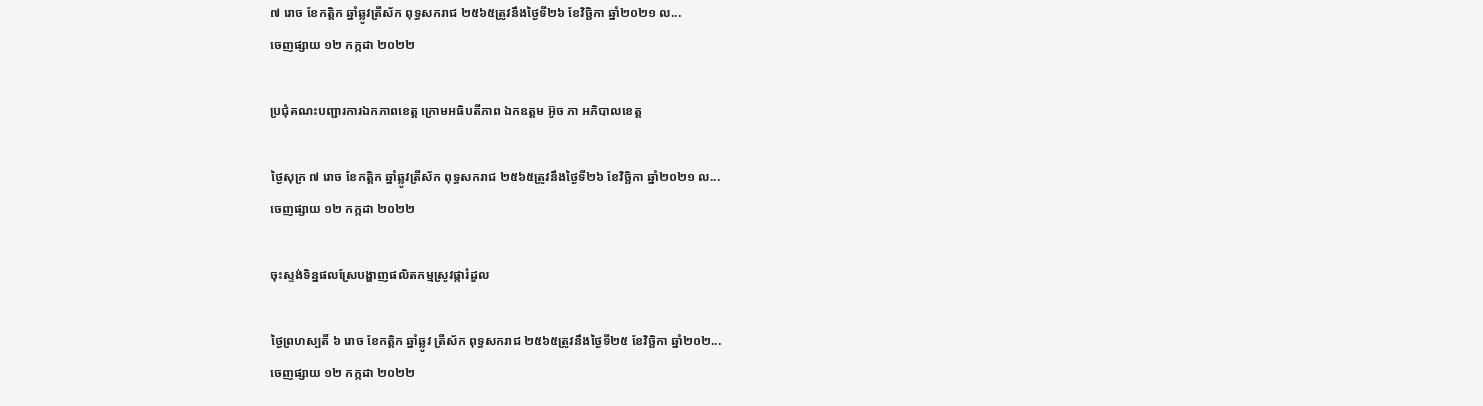៧ រោច ខែកត្តិក ឆ្នាំឆ្លូវត្រីស័ក ពុទ្ធសករាជ ២៥៦៥ត្រូវនឹងថ្ងៃទី២៦ ខែវិច្ឆិកា ឆ្នាំ២០២១ ល...
ចេញផ្សាយ ១២ កក្កដា ២០២២

ប្រជុំគណះបញ្ជារការឯកភាពខេត្ត ក្រោមអធិបតីភាព ឯកឧត្តម អ៊ូច ភា អភិបាលខេត្ត

ថ្ងៃសុក្រ ៧ រោច ខែកត្តិក ឆ្នាំឆ្លូវត្រីស័ក ពុទ្ធសករាជ ២៥៦៥ត្រូវនឹងថ្ងៃទី២៦ ខែវិច្ឆិកា ឆ្នាំ២០២១ ល...
ចេញផ្សាយ ១២ កក្កដា ២០២២

ចុះស្ទង់ទិន្នផលស្រែបង្ហាញផលិតកម្មស្រូវផ្ការំដួល

ថ្ងៃព្រហស្បតិ៍ ៦ រោច ខែកត្តិក ឆ្នាំឆ្លូវ ត្រីស័ក ពុទ្ធសករាជ ២៥៦៥ត្រូវនឹងថ្ងៃទី២៥ ខែវិច្ឆិកា ឆ្នាំ២០២...
ចេញផ្សាយ ១២ កក្កដា ២០២២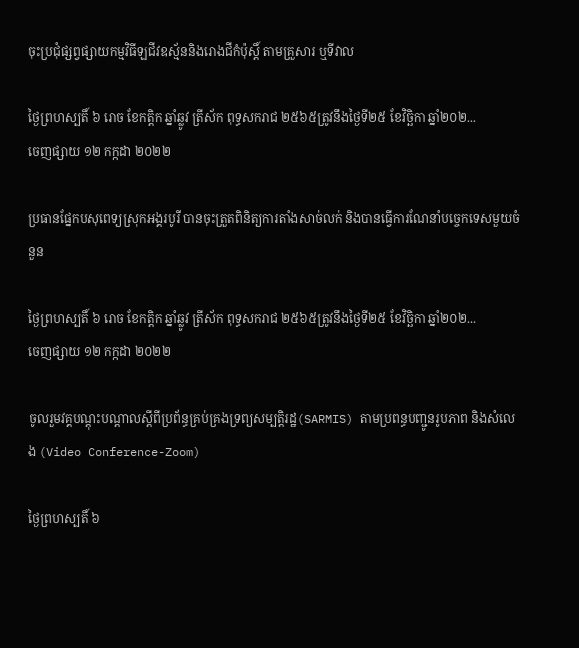ចុះប្រជុំផ្សព្វផ្សាយកម្មវិធីឡជីវឧស្ម័ននិងរោងជីកំប៉ុស្តិ៍ តាមគ្រួសារ ឬទីវាល

ថ្ងៃព្រហស្បតិ៍ ៦ រោច ខែកត្តិក ឆ្នាំឆ្លូវ ត្រីស័ក ពុទ្ធសករាជ ២៥៦៥ត្រូវនឹងថ្ងៃទី២៥ ខែវិច្ឆិកា ឆ្នាំ២០២...
ចេញផ្សាយ ១២ កក្កដា ២០២២

ប្រធានផ្នែកបសុពេទ្យស្រុកអង្គរបូរី បានចុះត្រួតពិនិត្យការតាំងសាច់លក់ និងបានធ្វើការណែនាំបច្ចេកទេសមួយចំនួន

ថ្ងៃព្រហស្បតិ៍ ៦ រោច ខែកត្តិក ឆ្នាំឆ្លូវ ត្រីស័ក ពុទ្ធសករាជ ២៥៦៥ត្រូវនឹងថ្ងៃទី២៥ ខែវិច្ឆិកា ឆ្នាំ២០២...
ចេញផ្សាយ ១២ កក្កដា ២០២២

ចូលរួមវគ្គបណ្តុះបណ្តាលស្តីពីប្រព័ន្ធគ្រប់គ្រងទ្រព្យសម្បត្តិរដ្ឋ(SARMIS) តាមប្រពន្ធបញ្ជូនរូបភាព និងសំលេង (Video Conference-Zoom)

ថ្ងៃព្រហស្បតិ៍ ៦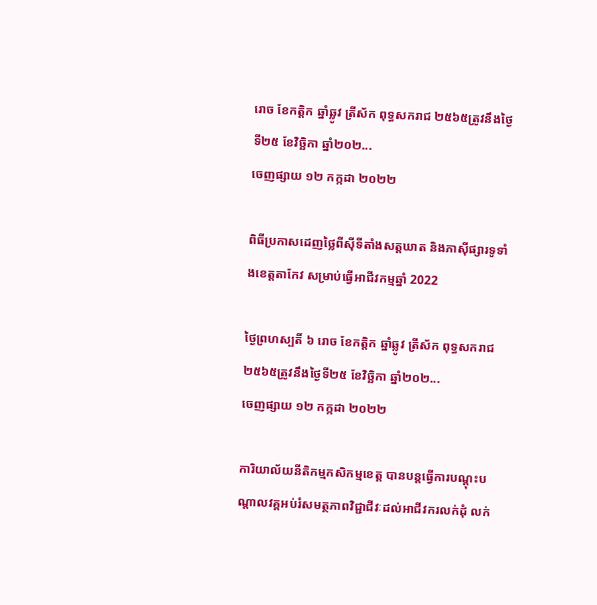រោច ខែកត្តិក ឆ្នាំឆ្លូវ ត្រីស័ក ពុទ្ធសករាជ ២៥៦៥ត្រូវនឹងថ្ងៃទី២៥ ខែវិច្ឆិកា ឆ្នាំ២០២...
ចេញផ្សាយ ១២ កក្កដា ២០២២

ពិធីប្រកាសដេញថ្លៃពីស៊ីទីតាំងសត្តឃាត និងភាស៊ីផ្សារទូទាំងខេត្តតាកែវ សម្រាប់ធ្វើអាជីវកម្មឆ្នាំ 2022

ថ្ងៃព្រហស្បតិ៍ ៦ រោច ខែកត្តិក ឆ្នាំឆ្លូវ ត្រីស័ក ពុទ្ធសករាជ ២៥៦៥ត្រូវនឹងថ្ងៃទី២៥ ខែវិច្ឆិកា ឆ្នាំ២០២...
ចេញផ្សាយ ១២ កក្កដា ២០២២

ការិយាល័យនីតិកម្មកសិកម្មខេត្ត បានបន្តធ្វើការបណ្តុះបណ្តាលវគ្គអប់រំសមត្ថភាពវិជ្ជាជីវៈដល់អាជីវករលក់ដុំ លក់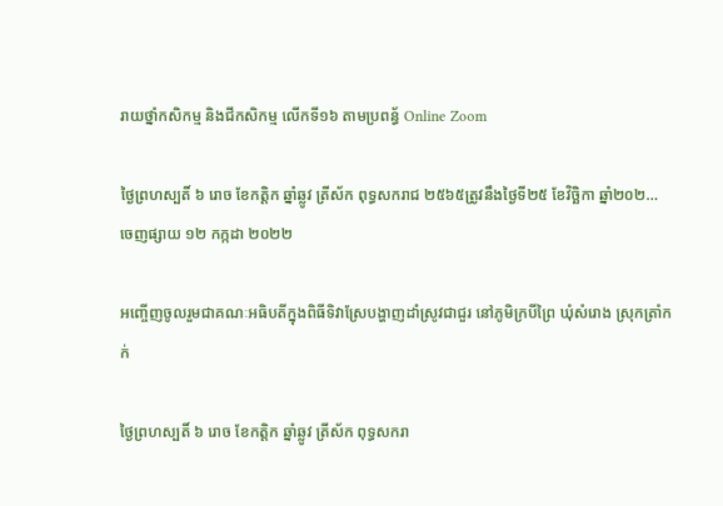រាយថ្នាំកសិកម្ម និងជីកសិកម្ម លើកទី១៦ តាមប្រពន្ធ័ Online Zoom

ថ្ងៃព្រហស្បតិ៍ ៦ រោច ខែកត្តិក ឆ្នាំឆ្លូវ ត្រីស័ក ពុទ្ធសករាជ ២៥៦៥ត្រូវនឹងថ្ងៃទី២៥ ខែវិច្ឆិកា ឆ្នាំ២០២...
ចេញផ្សាយ ១២ កក្កដា ២០២២

អញ្ចើញចូលរួមជាគណៈអធិបតីក្នុងពិធីទិវាស្រែបង្ហាញដាំស្រូវជាជួរ នៅភូមិក្របីព្រៃ ឃុំសំរោង ស្រុកត្រាំកក់

ថ្ងៃព្រហស្បតិ៍ ៦ រោច ខែកត្តិក ឆ្នាំឆ្លូវ ត្រីស័ក ពុទ្ធសករា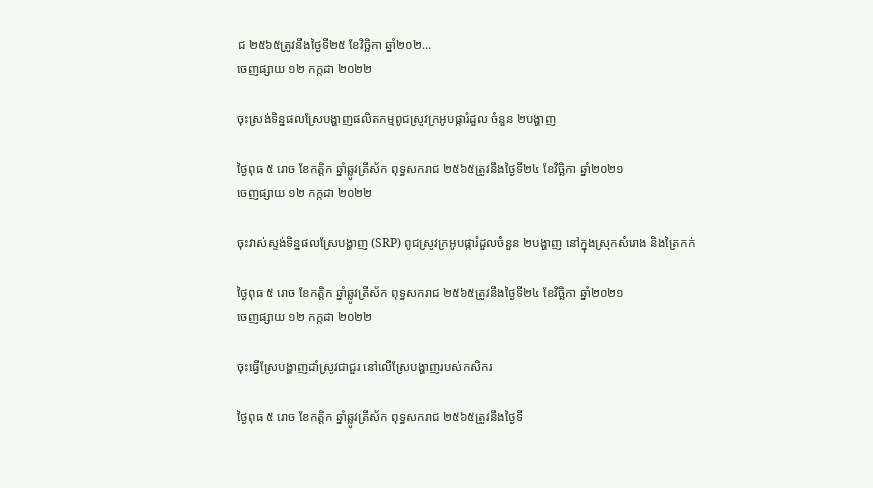ជ ២៥៦៥ត្រូវនឹងថ្ងៃទី២៥ ខែវិច្ឆិកា ឆ្នាំ២០២...
ចេញផ្សាយ ១២ កក្កដា ២០២២

ចុះស្រង់ទិន្នផលស្រែបង្ហាញផលិតកម្មពូជស្រូវក្រអូបផ្ការំដួល ចំនួន ២បង្ហាញ

ថ្ងៃពុធ ៥ រោច ខែកត្តិក ឆ្នាំឆ្លូវត្រីស័ក ពុទ្ធសករាជ ២៥៦៥ត្រូវនឹងថ្ងៃទី២៤ ខែវិច្ឆិកា ឆ្នាំ២០២១
ចេញផ្សាយ ១២ កក្កដា ២០២២

ចុះវាស់ស្ទង់ទិន្នផលស្រែបង្ហាញ (SRP) ពូជស្រូវក្រអូបផ្ការំដួលចំនួន ២បង្ហាញ នៅក្នុងស្រុកសំរោង និងត្រៃកក់

ថ្ងៃពុធ ៥ រោច ខែកត្តិក ឆ្នាំឆ្លូវត្រីស័ក ពុទ្ធសករាជ ២៥៦៥ត្រូវនឹងថ្ងៃទី២៤ ខែវិច្ឆិកា ឆ្នាំ២០២១
ចេញផ្សាយ ១២ កក្កដា ២០២២

ចុះធ្វើស្រែបង្ហាញដាំស្រូវជាជួរ នៅលើស្រែបង្ហាញរបស់កសិករ

ថ្ងៃពុធ ៥ រោច ខែកត្តិក ឆ្នាំឆ្លូវត្រីស័ក ពុទ្ធសករាជ ២៥៦៥ត្រូវនឹងថ្ងៃទី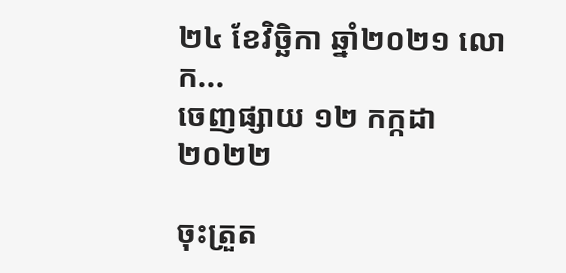២៤ ខែវិច្ឆិកា ឆ្នាំ២០២១ លោក...
ចេញផ្សាយ ១២ កក្កដា ២០២២

ចុះត្រួត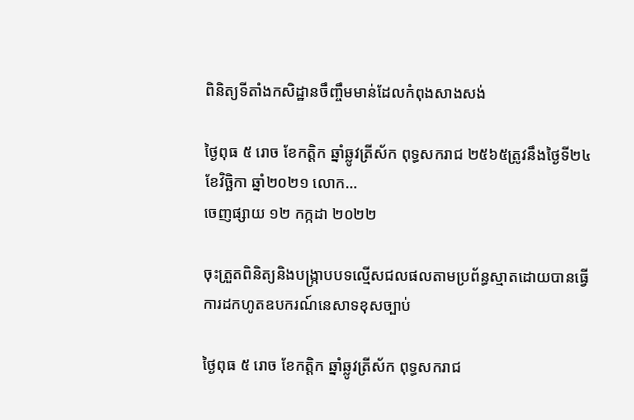ពិនិត្យទីតាំងកសិដ្ឋានចឹញ្ចឹមមាន់ដែលកំពុងសាងសង់

ថ្ងៃពុធ ៥ រោច ខែកត្តិក ឆ្នាំឆ្លូវត្រីស័ក ពុទ្ធសករាជ ២៥៦៥ត្រូវនឹងថ្ងៃទី២៤ ខែវិច្ឆិកា ឆ្នាំ២០២១ លោក...
ចេញផ្សាយ ១២ កក្កដា ២០២២

ចុះត្រួតពិនិត្យនិងបង្ក្រាបបទល្មើសជលផលតាមប្រព័ន្ធស្មាតដោយបានធ្វើការដកហូតឧបករណ៍នេសាទខុសច្បាប់

ថ្ងៃពុធ ៥ រោច ខែកត្តិក ឆ្នាំឆ្លូវត្រីស័ក ពុទ្ធសករាជ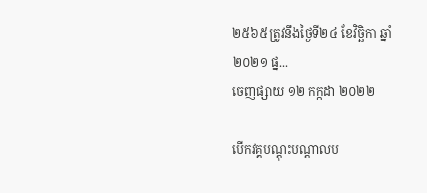២៥៦៥ត្រូវនឹងថ្ងៃទី២៤ ខែវិច្ឆិកា ឆ្នាំ២០២១ ផ្ន...
ចេញផ្សាយ ១២ កក្កដា ២០២២

បើកវគ្គបណ្ដុះបណ្ដាលប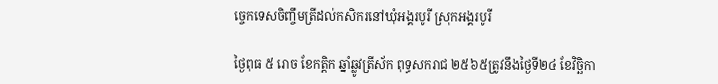ច្ចេកទេសចិញ្ចឹមត្រីដល់កសិករនៅឃុំអង្គរបូរី ស្រុកអង្គរបូរី

ថ្ងៃពុធ ៥ រោច ខែកត្តិក ឆ្នាំឆ្លូវត្រីស័ក ពុទ្ធសករាជ ២៥៦៥ត្រូវនឹងថ្ងៃទី២៤ ខែវិច្ឆិកា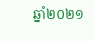ឆ្នាំ២០២១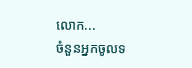លោក...
ចំនួនអ្នកចូលទ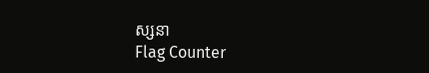ស្សនា
Flag Counter